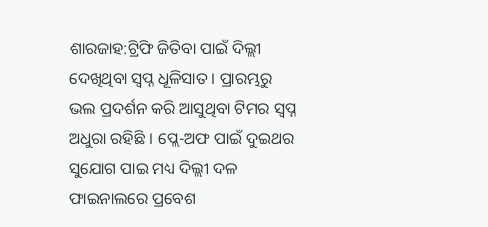ଶାରଜାହ:ଟ୍ରିଫି ଜିତିବା ପାଇଁ ଦିଲ୍ଲୀ ଦେଖିଥିବା ସ୍ବପ୍ନ ଧୂଳିସାତ । ପ୍ରାରମ୍ଭରୁ ଭଲ ପ୍ରଦର୍ଶନ କରି ଆସୁଥିବା ଟିମର ସ୍ବପ୍ନ ଅଧୁରା ରହିଛି । ପ୍ଲେ-ଅଫ ପାଇଁ ଦୁଇଥର ସୁଯୋଗ ପାଇ ମଧ୍ୟ ଦିଲ୍ଲୀ ଦଳ ଫାଇନାଲରେ ପ୍ରବେଶ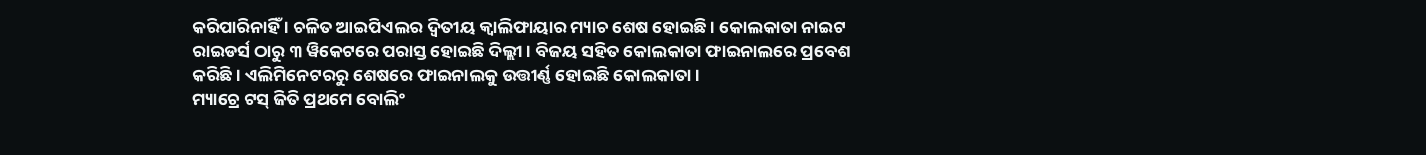କରିପାରିନାହିଁ । ଚଳିତ ଆଇପିଏଲର ଦ୍ବିତୀୟ କ୍ବାଲିଫାୟାର ମ୍ୟାଚ ଶେଷ ହୋଇଛି । କୋଲକାତା ନାଇଟ ରାଇଡର୍ସ ଠାରୁ ୩ ୱିକେଟରେ ପରାସ୍ତ ହୋଇଛି ଦିଲ୍ଲୀ । ବିଜୟ ସହିତ କୋଲକାତା ଫାଇନାଲରେ ପ୍ରବେଶ କରିଛି । ଏଲିମିନେଟରରୁ ଶେଷରେ ଫାଇନାଲକୁ ଉତ୍ତୀର୍ଣ୍ଣ ହୋଇଛି କୋଲକାତା ।
ମ୍ୟାଚ୍ରେ ଟସ୍ ଜିତି ପ୍ରଥମେ ବୋଲିଂ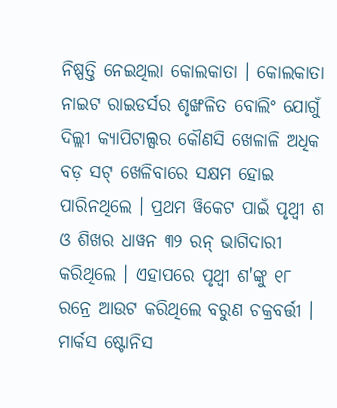ନିଷ୍ପତ୍ତି ନେଇଥିଲା କୋଲକାତା । କୋଲକାତା ନାଇଟ ରାଇଡର୍ସର ଶୃଙ୍ଖଳିତ ବୋଲିଂ ଯୋଗୁଁ ଦିଲ୍ଲୀ କ୍ୟାପିଟାଲ୍ସର କୌଣସି ଖେଳାଳି ଅଧିକ ବଡ଼ ସଟ୍ ଖେଳିବାରେ ସକ୍ଷମ ହୋଇ ପାରିନଥିଲେ । ପ୍ରଥମ ୱିକେଟ ପାଇଁ ପୃଥ୍ବୀ ଶ ଓ ଶିଖର ଧାୱନ ୩୨ ରନ୍ ଭାଗିଦାରୀ କରିଥିଲେ । ଏହାପରେ ପୃଥ୍ବୀ ଶ'ଙ୍କୁ ୧୮ ରନ୍ରେ ଆଉଟ କରିଥିଲେ ବରୁଣ ଚକ୍ରବର୍ତ୍ତୀ । ମାର୍କସ ଷ୍ଟୋନିସ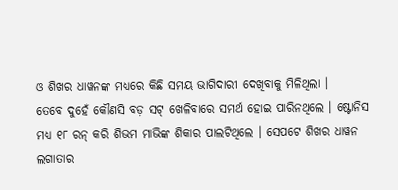ଓ ଶିଖର ଧାୱନଙ୍କ ମଧ୍ୟରେ କିଛି ସମୟ ଭାଗିଦାରୀ ଦେଖିବାକୁ ମିଳିଥିଲା ।
ତେବେ ଦୁହେଁ କୌଣସି ବଡ଼ ସଟ୍ ଖେଳିବାରେ ସମର୍ଥ ହୋଇ ପାରିନଥିଲେ । ଷ୍ଟୋନିସ ମଧ୍ୟ ୧୮ ରନ୍ କରି ଶିଭମ ମାଭିଙ୍କ ଶିକାର ପାଲଟିଥିଲେ । ସେପଟେ ଶିଖର ଧାୱନ ଲଗାତାର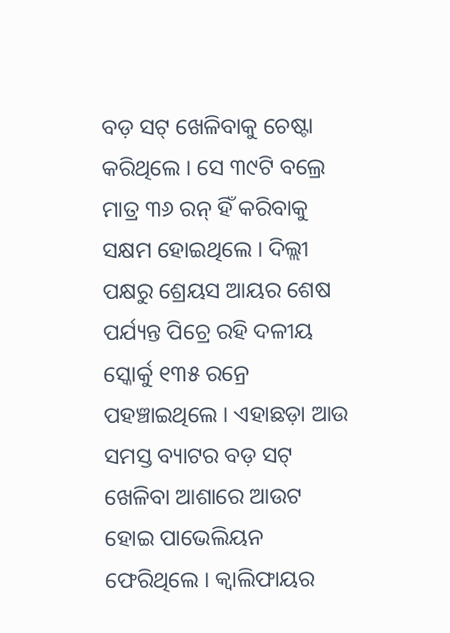ବଡ଼ ସଟ୍ ଖେଳିବାକୁ ଚେଷ୍ଟା କରିଥିଲେ । ସେ ୩୯ଟି ବଲ୍ରେ ମାତ୍ର ୩୬ ରନ୍ ହିଁ କରିବାକୁ ସକ୍ଷମ ହୋଇଥିଲେ । ଦିଲ୍ଲୀ ପକ୍ଷରୁ ଶ୍ରେୟସ ଆୟର ଶେଷ ପର୍ଯ୍ୟନ୍ତ ପିଚ୍ରେ ରହି ଦଳୀୟ ସ୍କୋର୍କୁ ୧୩୫ ରନ୍ରେ ପହଞ୍ଚାଇଥିଲେ । ଏହାଛଡ଼ା ଆଉ ସମସ୍ତ ବ୍ୟାଟର ବଡ଼ ସଟ୍ ଖେଳିବା ଆଶାରେ ଆଉଟ ହୋଇ ପାଭେଲିୟନ ଫେରିଥିଲେ । କ୍ବାଲିଫାୟର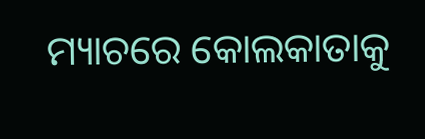ମ୍ୟାଚରେ କୋଲକାତାକୁ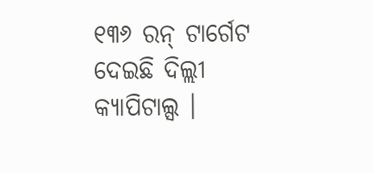୧୩୬ ରନ୍ ଟାର୍ଗେଟ ଦେଇଛି ଦିଲ୍ଲୀ କ୍ୟାପିଟାଲ୍ସ ।